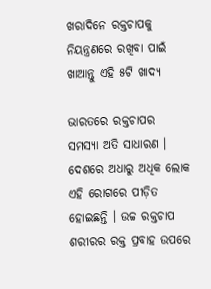ଖରାଦିନେ ରକ୍ତଚାପକୁ ନିୟନ୍ତ୍ରଣରେ ରଖିବା ପାଇଁ ଖାଆନ୍ତୁ ଏହି ୫ଟି ଖାଦ୍ୟ

ଭାରତରେ ରକ୍ତଚାପର ସମସ୍ୟା ଅତି ସାଧାରଣ । ଦେଶରେ ଅଧାରୁ ଅଧିକ ଲୋକ ଏହି ରୋଗରେ ପୀଡ଼ିତ ହୋଇଛନ୍ତି । ଉଚ୍ଚ ରକ୍ତଚାପ ଶରୀରର ରକ୍ତ ପ୍ରବାହ ଉପରେ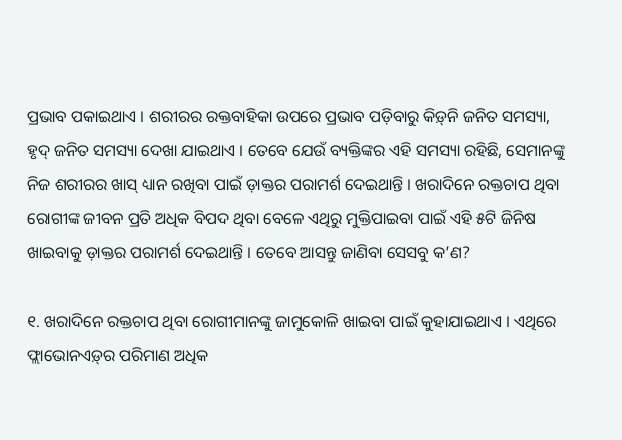ପ୍ରଭାବ ପକାଇଥାଏ । ଶରୀରର ରକ୍ତବାହିକା ଉପରେ ପ୍ରଭାବ ପଡ଼ିବାରୁ କିଡ଼୍‍ନି ଜନିତ ସମସ୍ୟା, ହୃଦ୍‌ ଜନିତ ସମସ୍ୟା ଦେଖା ଯାଇଥାଏ । ତେବେ ଯେଉଁ ବ୍ୟକ୍ତିଙ୍କର ଏହି ସମସ୍ୟା ରହିଛି, ସେମାନଙ୍କୁ ନିଜ ଶରୀରର ଖାସ୍‌ ଧ୍ୟାନ ରଖିବା ପାଇଁ ଡ଼ାକ୍ତର ପରାମର୍ଶ ଦେଇଥାନ୍ତି । ଖରାଦିନେ ରକ୍ତଚାପ ଥିବା ରୋଗୀଙ୍କ ଜୀବନ ପ୍ରତି ଅଧିକ ବିପଦ ଥିବା ବେଳେ ଏଥିରୁ ମୁକ୍ତିପାଇବା ପାଇଁ ଏହି ୫ଟି ଜିନିଷ ଖାଇବାକୁ ଡ଼ାକ୍ତର ପରାମର୍ଶ ଦେଇଥାନ୍ତି । ତେବେ ଆସନ୍ତୁ ଜାଣିବା ସେସବୁ କ’ଣ?

୧. ଖରାଦିନେ ରକ୍ତଚାପ ଥିବା ରୋଗୀମାନଙ୍କୁ ଜାମୁକୋଳି ଖାଇବା ପାଇଁ କୁହାଯାଇଥାଏ । ଏଥିରେ ଫ୍ଲାଭୋନଏଡ଼୍‍ର ପରିମାଣ ଅଧିକ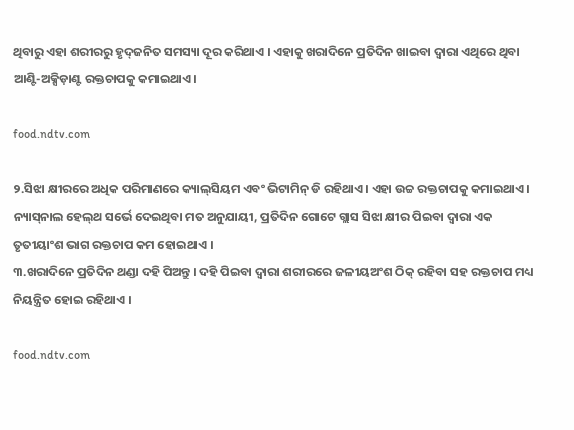ଥିବାରୁ ଏହା ଶରୀରରୁ ହୃଦ୍‌ଜନିତ ସମସ୍ୟା ଦୂର କରିଥାଏ । ଏହାକୁ ଖରାଦିନେ ପ୍ରତିଦିନ ଖାଇବା ଦ୍ୱାରା ଏଥିରେ ଥିବା ଆଣ୍ଟି-ଅକ୍ସିଡ଼ାଣ୍ଟ ରକ୍ତଚାପକୁ କମାଇଥାଏ ।

food.ndtv.com

୨.ସିଝା କ୍ଷୀରରେ ଅଧିକ ପରିମାଣରେ କ୍ୟାଲ୍‌ସିୟମ ଏବଂ ଭିଟାମିନ୍‌ ଡି ରହିଥାଏ । ଏହା ଉଚ୍ଚ ରକ୍ତଚାପକୁ କମାଇଥାଏ । ନ୍ୟାସ୍‌ନାଲ ହେଲ୍‌ଥ ସର୍ଭେ ଦେଇଥିବା ମତ ଅନୁଯାୟୀ, ପ୍ରତିଦିନ ଗୋଟେ ଗ୍ଲାସ ସିଝା କ୍ଷୀର ପିଇବା ଦ୍ୱାରା ଏକ ତୃତୀୟାଂଶ ଭାଗ ରକ୍ତଚାପ କମ ହୋଇଥାଏ ।
୩.ଖରାଦିନେ ପ୍ରତିଦିନ ଥଣ୍ଡା ଦହି ପିଅନ୍ତୁ । ଦହି ପିଇବା ଦ୍ୱାରା ଶରୀରରେ ଜଳୀୟଅଂଶ ଠିକ୍‌ ରହିବା ସହ ରକ୍ତଚାପ ମଧ୍ୟ ନିୟନ୍ତ୍ରିତ ହୋଇ ରହିଥାଏ ।

food.ndtv.com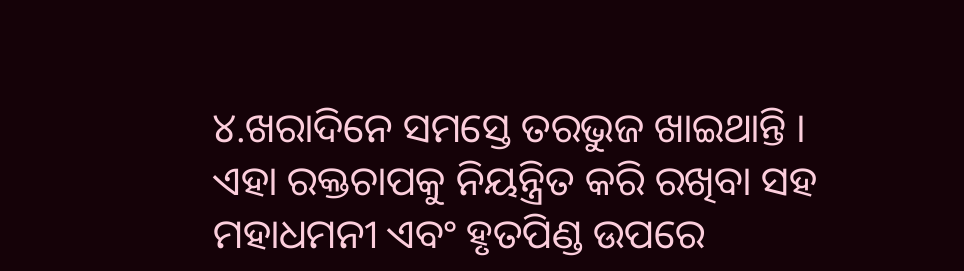୪.ଖରାଦିନେ ସମସ୍ତେ ତରଭୁଜ ଖାଇଥାନ୍ତି । ଏହା ରକ୍ତଚାପକୁ ନିୟନ୍ତ୍ରିତ କରି ରଖିବା ସହ ମହାଧମନୀ ଏବଂ ହୃତପିଣ୍ଡ ଉପରେ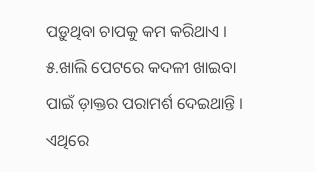ପଡ଼ୁଥିବା ଚାପକୁ କମ କରିଥାଏ ।
୫.ଖାଲି ପେଟରେ କଦଳୀ ଖାଇବା ପାଇଁ ଡ଼ାକ୍ତର ପରାମର୍ଶ ଦେଇଥାନ୍ତି । ଏଥିରେ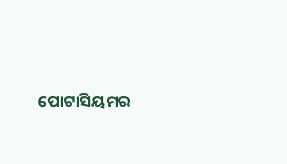ପୋଟାସିୟମର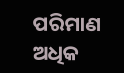ପରିମାଣ ଅଧିକ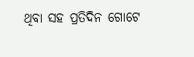ଥିବା ସହ ପ୍ରତିଦିନ ଗୋଟେ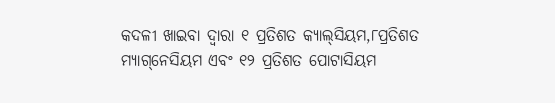କଦଳୀ ଖାଇବା ଦ୍ୱାରା ୧ ପ୍ରତିଶତ କ୍ୟାଲ୍‌ସିୟମ,୮ପ୍ରତିଶତ ମ୍ୟାଗ୍‌ନେସିୟମ ଏବଂ ୧୨ ପ୍ରତିଶତ ପୋଟାସିୟମ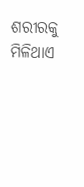ଶରୀରକୁ ମିଳିଥାଏ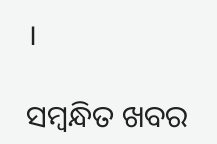।

ସମ୍ବନ୍ଧିତ ଖବର